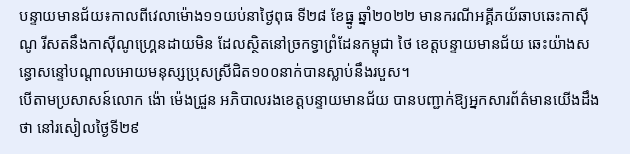បន្ទាយមានជ័យ៖កាលពីវេលាម៉ោង១១យប់នាថ្ងៃពុធ ទី២៨ ខែធ្នូ ឆ្នាំ២០២២ មានករណីអគ្គីភយ័ឆាបឆេះកាសុីណូ រីសតនឹងកាសុីណូហ្រ្គេនដាយមិន ដែលស្ថិតនៅច្រកទ្វាព្រំដែនកម្ពុជា ថៃ ខេត្តបន្ទាយមានជ័យ ឆេះយ៉ាងសន្ធោសន្ទៅបណ្តាលអោយមនុស្សប្រុសស្រីជិត១០០នាក់បានស្លាប់នឹងរបួស។
បើតាមប្រសាសន៍លោក ង៉ោ ម៉េងជ្រួន អភិបាលរងខេត្តបន្ទាយមានជ័យ បានបញ្ជាក់ឱ្យអ្នកសារព័ត៌មានយើងដឹងថា នៅរសៀលថ្ងៃទី២៩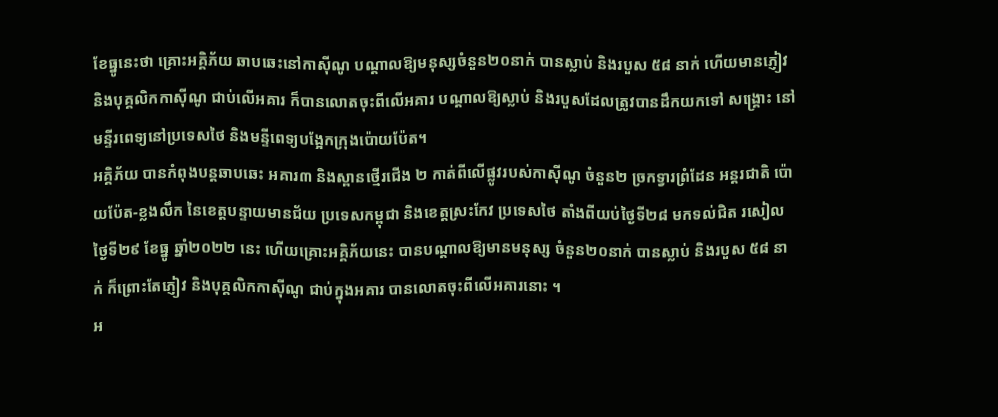ខែធ្នូនេះថា គ្រោះអគ្គិភ័យ ឆាបឆេះនៅកាស៊ីណូ បណ្តាលឱ្យមនុស្សចំនួន២០នាក់ បានស្លាប់ និងរបួស ៥៨ នាក់ ហេីយមានភ្ញៀវ និងបុគ្គលិកកាស៊ីណូ ជាប់លើអគារ ក៏បានលោតចុះពីលើអគារ បណ្តាលឱ្យស្លាប់ និងរបួសដែលត្រូវបានដឹកយកទៅ សង្គ្រោះ នៅមន្ទីរពេទ្យនៅប្រទេសថៃ និងមន្ទីពេទ្យបង្អែកក្រុងប៉ោយប៉ែត។
អគ្គិភ័យ បានកំពុងបន្តឆាបឆេះ អគារ៣ និងស្ពានថ្មើរជើង ២ កាត់ពីលើផ្លូវរបស់កាស៊ីណូ ចំនួន២ ច្រកទ្វារព្រំដែន អន្តរជាតិ ប៉ោយប៉ែត-ខ្លងលឹក នៃខេត្តបន្ទាយមានជ័យ ប្រទេសកម្ពុជា និងខេត្តស្រះកែវ ប្រទេសថៃ តាំងពីយប់ថ្ងៃទី២៨ មកទល់ជិត រសៀល ថ្ងៃទី២៩ ខែធ្នូ ឆ្នាំ២០២២ នេះ ហើយគ្រោះអគ្គិភ័យនេះ បានបណ្តាលឱ្យមានមនុស្ស ចំនួន២០នាក់ បានស្លាប់ និងរបួស ៥៨ នាក់ ក៏ព្រោះតែភ្ញៀវ និងបុគ្គលិកកាស៊ីណូ ជាប់ក្នុងអគារ បានលោតចុះពីលើអគារនោះ ។
អ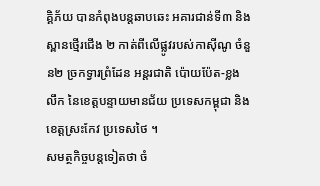គ្គិភ័យ បានកំពុងបន្តឆាបឆេះ អគារជាន់ទី៣ និងស្ពានថ្មើរជើង ២ កាត់ពីលើផ្លូវរបស់កាស៊ីណូ ចំនួន២ ច្រកទ្វារព្រំដែន អន្តរជាតិ ប៉ោយប៉ែត-ខ្លងលឹក នៃខេត្តបន្ទាយមានជ័យ ប្រទេសកម្ពុជា និងខេត្តស្រះកែវ ប្រទេសថៃ ។
សមត្ថកិច្ចបន្តទៀតថា ចំ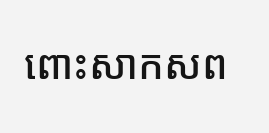ពោះសាកសព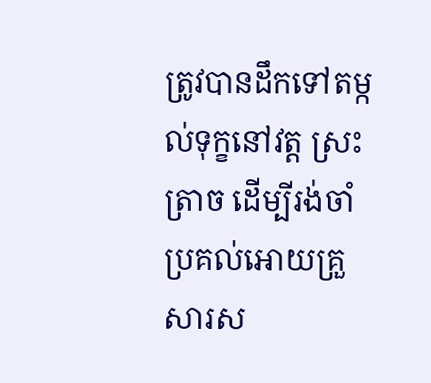ត្រូវបានដឹកទៅតម្កល់ទុក្ខនៅវត្ត ស្រះត្រាច ដើម្បីរង់ចាំប្រគល់អោយគ្រួសារស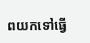ពយកទៅធ្វើ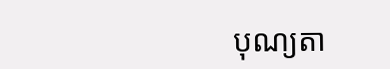បុណ្យតា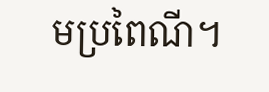មប្រពៃណី។